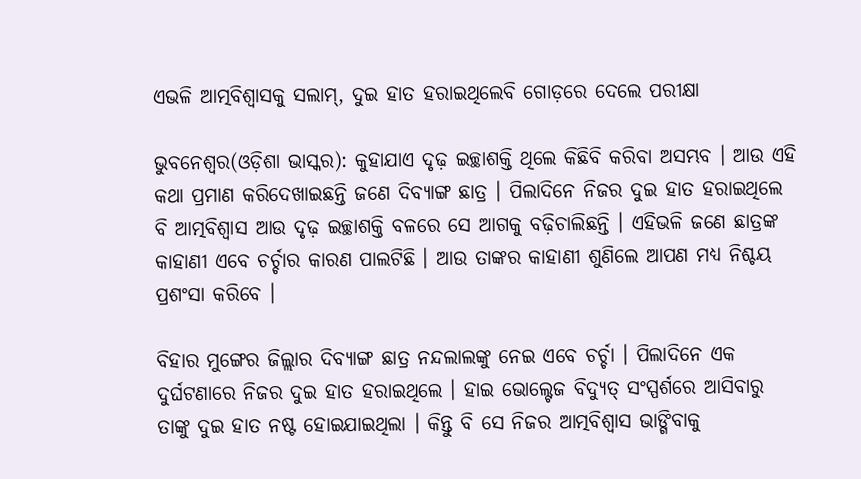ଏଭଳି ଆତ୍ମବିଶ୍ୱାସକୁ ସଲାମ୍, ଦୁଇ ହାତ ହରାଇଥିଲେବି ଗୋଡ଼ରେ ଦେଲେ ପରୀକ୍ଷା

ଭୁବନେଶ୍ୱର(ଓଡ଼ିଶା ଭାସ୍କର): କୁହାଯାଏ ଦୃଢ଼ ଇଚ୍ଛାଶକ୍ତି ଥିଲେ କିଛିବି କରିବା ଅସମ୍ଭବ । ଆଉ ଏହି କଥା ପ୍ରମାଣ କରିଦେଖାଇଛନ୍ତି ଜଣେ ଦିବ୍ୟାଙ୍ଗ ଛାତ୍ର । ପିଲାଦିନେ ନିଜର ଦୁଇ ହାତ ହରାଇଥିଲେ ବି ଆତ୍ମବିଶ୍ୱାସ ଆଉ ଦୃଢ଼ ଇଚ୍ଛାଶକ୍ତି ବଳରେ ସେ ଆଗକୁ ବଢ଼ିଚାଲିଛନ୍ତି । ଏହିଭଳି ଜଣେ ଛାତ୍ରଙ୍କ କାହାଣୀ ଏବେ ଚର୍ଚ୍ଚାର କାରଣ ପାଲଟିଛି । ଆଉ ତାଙ୍କର କାହାଣୀ ଶୁଣିଲେ ଆପଣ ମଧ୍ୟ ନିଶ୍ଚୟ ପ୍ରଶଂସା କରିବେ ।

ବିହାର ମୁଙ୍ଗେର ଜିଲ୍ଲାର ଦିବ୍ୟାଙ୍ଗ ଛାତ୍ର ନନ୍ଦଲାଲଙ୍କୁ ନେଇ ଏବେ ଚର୍ଚ୍ଚା । ପିଲାଦିନେ ଏକ ଦୁର୍ଘଟଣାରେ ନିଜର ଦୁଇ ହାତ ହରାଇଥିଲେ । ହାଇ ଭୋଲ୍ଟେଜ ବିଦ୍ୟୁତ୍ ସଂସ୍ପର୍ଶରେ ଆସିବାରୁ ତାଙ୍କୁ ଦୁଇ ହାତ ନଷ୍ଟ ହୋଇଯାଇଥିଲା । କିନ୍ତୁ ବି ସେ ନିଜର ଆତ୍ମବିଶ୍ୱାସ ଭାଙ୍ଗିବାକୁ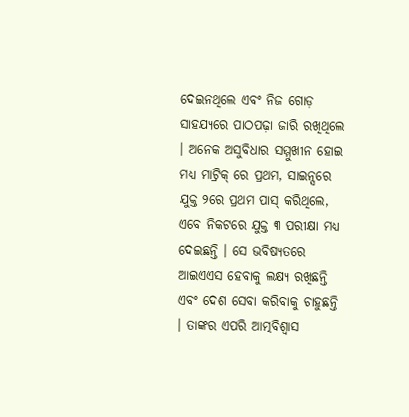ଦେଇନଥିଲେ ଏବଂ ନିଜ ଗୋଡ଼ ସାହଯ୍ୟରେ ପାଠପଢ଼ା ଜାରି ରଖିଥିଲେ । ଅନେକ ଅସୁବିଧାର ସମ୍ମୁଖୀନ ହୋଇ ମଧ୍ୟ ମାଟ୍ରିକ୍ ରେ ପ୍ରଥମ, ସାଇନ୍ସରେ ଯୁକ୍ତ ୨ରେ ପ୍ରଥମ ପାସ୍ କରିଥିଲେ, ଏବେ ନିକଟରେ ଯୁକ୍ତ ୩ ପରୀକ୍ଷା ମଧ୍ୟ ଦେଇଛନ୍ତି । ସେ ଭବିଷ୍ୟତରେ ଆଇଏଏସ ହେବାକୁ ଲକ୍ଷ୍ୟ ରଖିଛନ୍ତି ଏବଂ ଦେଶ ସେବା କରିବାକୁ ଚାହୁଛନ୍ତି । ତାଙ୍କର ଏପରି ଆତ୍ମବିଶ୍ୱାସ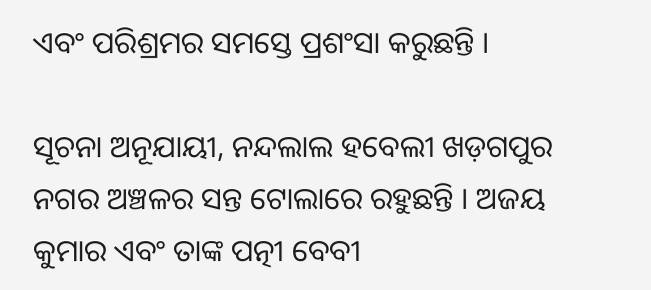ଏବଂ ପରିଶ୍ରମର ସମସ୍ତେ ପ୍ରଶଂସା କରୁଛନ୍ତି ।

ସୂଚନା ଅନୂଯାୟୀ, ନନ୍ଦଲାଲ ହବେଲୀ ଖଡ଼ଗପୁର ନଗର ଅଞ୍ଚଳର ସନ୍ତ ଟୋଲାରେ ରହୁଛନ୍ତି । ଅଜୟ କୁମାର ଏବଂ ତାଙ୍କ ପତ୍ନୀ ବେବୀ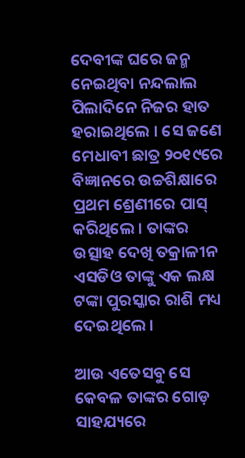ଦେବୀଙ୍କ ଘରେ ଜନ୍ମ ନେଇଥିବା ନନ୍ଦଲାଲ ପିଲାଦିନେ ନିଜର ହାତ ହରାଇଥିଲେ । ସେ ଜଣେ ମେଧାବୀ ଛାତ୍ର ୨୦୧୯ରେ ବିଜ୍ଞାନରେ ଉଚ୍ଚଶିକ୍ଷାରେ ପ୍ରଥମ ଶ୍ରେଣୀରେ ପାସ୍ କରିଥିଲେ । ତାଙ୍କର ଉତ୍ସାହ ଦେଖି ତକ୍ରାଳୀନ ଏସଡିଓ ତାଙ୍କୁ ଏକ ଲକ୍ଷ ଟଙ୍କା ପୁରସ୍କାର ରାଶି ମଧ୍ୟ ଦେଇଥିଲେ ।

ଆଉ ଏତେସବୁ ସେ କେବଳ ତାଙ୍କର ଗୋଡ଼ ସାହଯ୍ୟରେ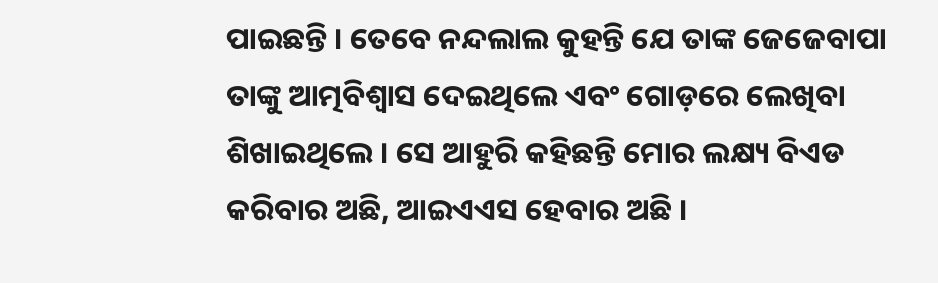ପାଇଛନ୍ତି । ତେବେ ନନ୍ଦଲାଲ କୁହନ୍ତି ଯେ ତାଙ୍କ ଜେଜେବାପା ତାଙ୍କୁ ଆତ୍ମବିଶ୍ୱାସ ଦେଇଥିଲେ ଏବଂ ଗୋଡ଼ରେ ଲେଖିବା ଶିଖାଇଥିଲେ । ସେ ଆହୁରି କହିଛନ୍ତି ମୋର ଲକ୍ଷ୍ୟ ବିଏଡ କରିବାର ଅଛି, ଆଇଏଏସ ହେବାର ଅଛି ।